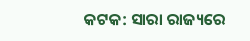କଟକ: ସାରା ରାଜ୍ୟରେ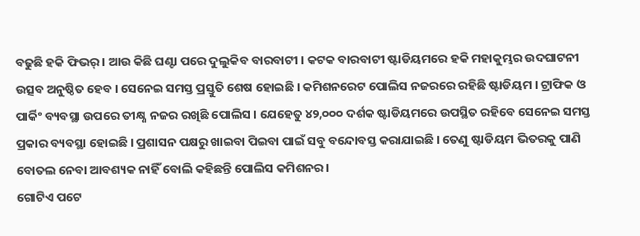ବଢୁଛି ହକି ଫିଭର୍ । ଆଉ କିଛି ଘଣ୍ଟା ପରେ ଦୁଲୁକିବ ବାରବାଟୀ । କଟକ ବାରବାଟୀ ଷ୍ଟାଡିୟମରେ ହକି ମହାକୁମ୍ଭର ଉଦଘାଟନୀ ଉତ୍ସବ ଅନୁଷ୍ଠିତ ହେବ । ସେନେଇ ସମସ୍ତ ପ୍ରସ୍ତୁତି ଶେଷ ହୋଇଛି । କମିଶନରେଟ ପୋଲିସ ନଜରରେ ରହିଛି ଷ୍ଟାଡିୟମ । ଟ୍ରାଫିକ ଓ ପାର୍କିଂ ବ୍ୟବସ୍ଥା ଉପରେ ତୀକ୍ଷ୍ଣ ନଜର ରଖିଛି ପୋଲିସ । ଯେହେତୁ ୪୨,୦୦୦ ଦର୍ଶକ ଷ୍ଟାଡିୟମରେ ଉପସ୍ଥିତ ରହିବେ ସେନେଇ ସମସ୍ତ ପ୍ରକାର ବ୍ୟବସ୍ଥା ହୋଇଛି । ପ୍ରଶାସନ ପକ୍ଷରୁ ଖାଇବା ପିଇବା ପାଇଁ ସବୁ ବନ୍ଦୋବସ୍ତ କରାଯାଇଛି । ତେଣୁ ଷ୍ଟାଡିୟମ ଭିତରକୁ ପାଣି ବୋତଲ ନେବା ଆବଶ୍ୟକ ନାହିଁ ବୋଲି କହିଛନ୍ତି ପୋଲିସ କମିଶନର ।
ଗୋଟିଏ ପଟେ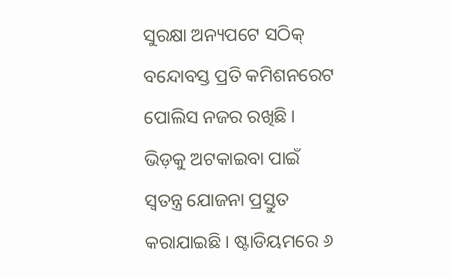ସୁରକ୍ଷା ଅନ୍ୟପଟେ ସଠିକ୍ ବନ୍ଦୋବସ୍ତ ପ୍ରତି କମିଶନରେଟ ପୋଲିସ ନଜର ରଖିଛି । ଭିଡ଼କୁ ଅଟକାଇବା ପାଇଁ ସ୍ୱତନ୍ତ୍ର ଯୋଜନା ପ୍ରସ୍ତୁତ କରାଯାଇଛି । ଷ୍ଟାଡିୟମରେ ୬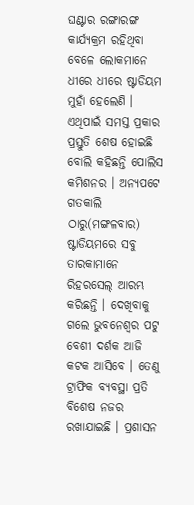ଘଣ୍ଟାର ରଙ୍ଗାରଙ୍ଗ କାର୍ଯ୍ୟକ୍ରମ ରହିଥିବା ବେଳେ ଲୋକମାନେ ଧୀରେ ଧୀରେ ଷ୍ଟାଡିୟମ ମୁହାଁ ହେଲେଣି । ଏଥିପାଇଁ ସମସ୍ତ ପ୍ରକାର ପ୍ରସ୍ତୁତି ଶେଷ ହୋଇଛି ବୋଲି କହିଛନ୍ତି ପୋଲିସ କମିଶନର । ଅନ୍ୟପଟେ ଗତକାଲି ଠାରୁ(ମଙ୍ଗଳବାର) ଷ୍ଟାଡିୟମରେ ସବୁ ତାରକାମାନେ ରିହରସେଲ୍ ଆରମ୍ଭ କରିଛନ୍ତି । ଦେଖିବାକୁ ଗଲେ ଭୁବନେଶ୍ୱର ପଟୁ ବେଶୀ ଦର୍ଶକ ଆଜି କଟକ ଆସିବେ । ତେଣୁ ଟ୍ରାଫିକ ବ୍ୟବସ୍ଥା ପ୍ରତି ବିଶେଷ ନଜର ରଖାଯାଇଛି । ପ୍ରଶାସନ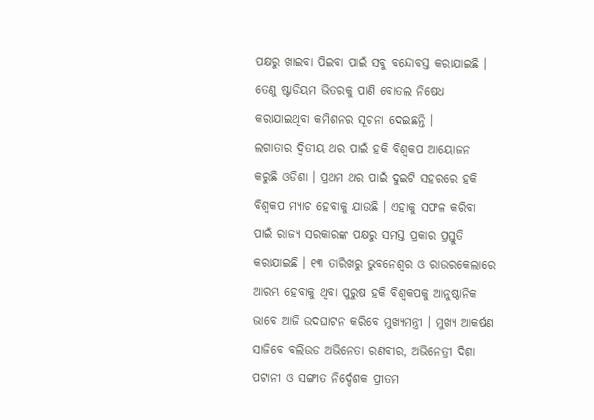ପକ୍ଷରୁ ଖାଇବା ପିଇବା ପାଇଁ ସବୁ ବନ୍ଦୋବସ୍ତ କରାଯାଇଛି । ତେଣୁ ଷ୍ଟାଡିୟମ ଭିତରକୁ ପାଣି ବୋତଲ ନିଷେଧ କରାଯାଇଥିବା କମିଶନର ସୂଚନା ଦେଇଛନ୍ତି ।
ଲଗାତାର ଦ୍ବିତୀୟ ଥର ପାଇଁ ହକି ବିଶ୍ବକପ ଆୟୋଜନ କରୁଛି ଓଡିଶା । ପ୍ରଥମ ଥର ପାଇଁ ଦୁଇଟି ସହରରେ ହକି ବିଶ୍ବକପ ମ୍ୟାଚ ହେବାକୁ ଯାଉଛି । ଏହାକୁ ସଫଳ କରିବା ପାଇଁ ରାଜ୍ୟ ସରକାରଙ୍କ ପକ୍ଷରୁ ସମସ୍ତ ପ୍ରକାର ପ୍ରସ୍ତୁତି କରାଯାଇଛି । ୧୩ ତାରିଖରୁ ଭୁବନେଶ୍ବର ଓ ରାଉରକେଲାରେ ଆରମ୍ଭ ହେବାକୁ ଥିବା ପୁରୁଷ ହକି ବିଶ୍ବକପକୁ ଆନୁଷ୍ଠାନିକ ଭାବେ ଆଜି ଉଦଘାଟନ କରିବେ ମୁଖ୍ୟମନ୍ତ୍ରୀ । ମୁଖ୍ୟ ଆକର୍ଷଣ ସାଜିବେ ବଲିଉଡ ଅଭିନେତା ରଣବୀର, ଅଭିନେତ୍ରୀ ଦିଶା ପଟାନୀ ଓ ସଙ୍ଗୀତ ନିର୍ଦ୍ଦେଶକ ପ୍ରୀତମ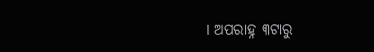। ଅପରାହ୍ନ ୩ଟାରୁ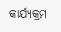କାର୍ଯ୍ୟକ୍ରମ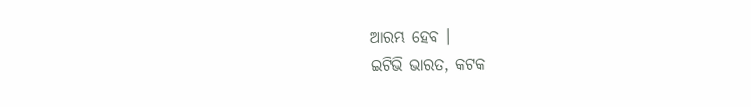ଆରମ୍ଭ ହେବ ।
ଇଟିଭି ଭାରତ, କଟକ